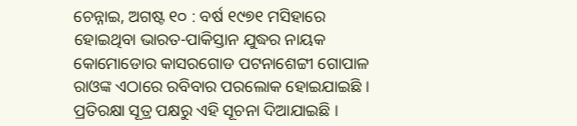ଚେନ୍ନାଇ, ଅଗଷ୍ଟ ୧୦ : ବର୍ଷ ୧୯୭୧ ମସିହାରେ ହୋଇଥିବା ଭାରତ-ପାକିସ୍ତାନ ଯୁଦ୍ଧର ନାୟକ କୋମୋଡୋର କାସରଗୋଡ ପଟନାଶେଟ୍ଟୀ ଗୋପାଳ ରାଓଙ୍କ ଏଠାରେ ରବିବାର ପରଲୋକ ହୋଇଯାଇଛି । ପ୍ରତିରକ୍ଷା ସୂତ୍ର ପକ୍ଷରୁ ଏହି ସୂଚନା ଦିଆଯାଇଛି ।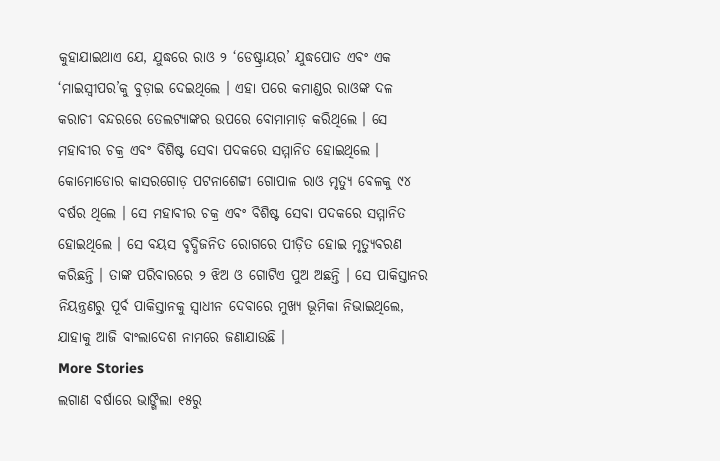କୁହାଯାଇଥାଏ ଯେ, ଯୁଦ୍ଧରେ ରାଓ ୨ ‘ଡେଷ୍ଟ୍ରାୟର’ ଯୁଦ୍ଧପୋତ ଏବଂ ଏକ ‘ମାଇସ୍ୱୀପର’କୁ ବୁଡ଼ାଇ ଦେଇଥିଲେ । ଏହା ପରେ କମାଣ୍ଡର ରାଓଙ୍କ ଦଳ କରାଚୀ ବନ୍ଦରରେ ତେଲଟ୍ୟାଙ୍କର ଉପରେ ବୋମାମାଡ଼ କରିଥିଲେ । ସେ ମହାବୀର ଚକ୍ର ଏବଂ ବିଶିଷ୍ଟ ସେବା ପଦକରେ ସମ୍ମାନିତ ହୋଇଥିଲେ । କୋମୋଡୋର କାସରଗୋଡ଼ ପଟନାଶେଟ୍ଟୀ ଗୋପାଳ ରାଓ ମୃତ୍ୟୁ ବେଳକୁ ୯୪ ବର୍ଷର ଥିଲେ । ସେ ମହାବୀର ଚକ୍ର ଏବଂ ବିଶିଷ୍ଟ ସେବା ପଦକରେ ସମ୍ମାନିତ ହୋଇଥିଲେ । ସେ ବୟସ ବୃଦ୍ଧିଜନିତ ରୋଗରେ ପୀଡ଼ିତ ହୋଇ ମୃତ୍ୟୁବରଣ କରିଛନ୍ତି । ତାଙ୍କ ପରିବାରରେ ୨ ଝିଅ ଓ ଗୋଟିଏ ପୁଅ ଅଛନ୍ତି । ସେ ପାକିସ୍ତାନର ନିୟନ୍ତ୍ରଣରୁ ପୂର୍ବ ପାକିସ୍ତାନକୁ ସ୍ୱାଧୀନ ଦେବାରେ ମୁଖ୍ୟ ଭୂମିକା ନିଭାଇଥିଲେ, ଯାହାକୁ ଆଜି ବାଂଲାଦେଶ ନାମରେ ଜଣାଯାଉଛି ।
More Stories
ଲଗାଣ ବର୍ଷାରେ ଭାଙ୍ଗିଲା ୧୫ରୁ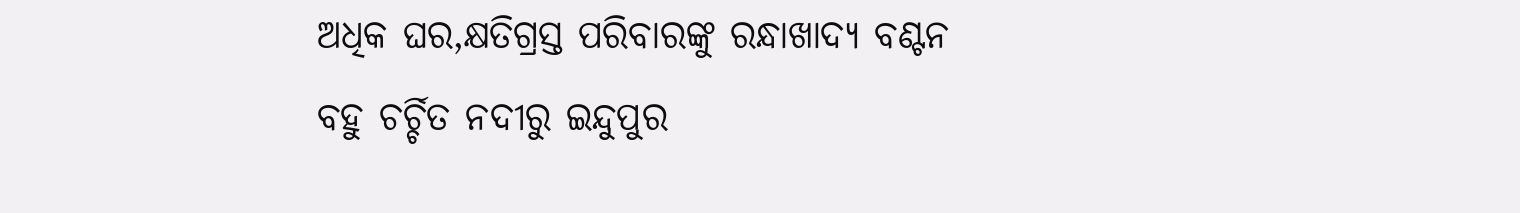ଅଧିକ ଘର,କ୍ଷତିଗ୍ରସ୍ତ ପରିବାରଙ୍କୁ ରନ୍ଧାଖାଦ୍ୟ ବଣ୍ଟନ
ବହୁ ଚର୍ଚ୍ଚିତ ନଦୀରୁ ଇନ୍ଦୁପୁର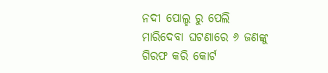ନଦୀ ପୋଲ୍ହ ରୁ ପେଲି ମାରିଦେବା ଘଟଣାରେ ୬ ଜଣଙ୍କୁ ଗିରଫ କରି କୋର୍ଟ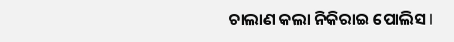ଚାଲାଣ କଲା ନିକିରାଇ ପୋଲିସ l